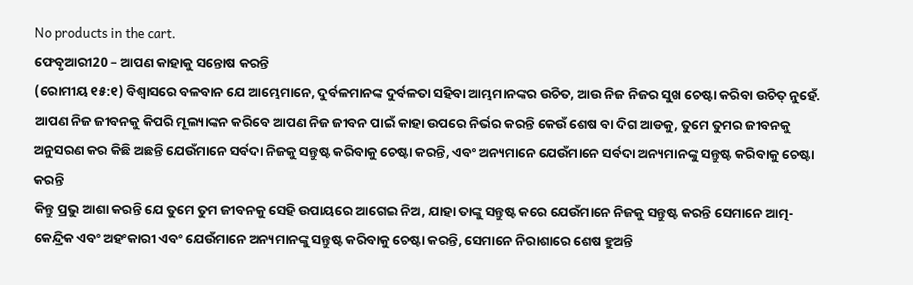No products in the cart.
ଫେବୃଆରୀ20 – ଆପଣ କାହାକୁ ସନ୍ତୋଷ କରନ୍ତି
(ରୋମୀୟ ୧୫:୧) ବିଶ୍ୱାସରେ ବଳବାନ ଯେ ଆମ୍ଭେମାନେ, ଦୁର୍ବଳମାନଙ୍କ ଦୁର୍ବଳତା ସହିବା ଆମ୍ଭମାନଙ୍କର ଉଚିତ, ଆଉ ନିଜ ନିଜର ସୁଖ ଚେଷ୍ଟା କରିବା ଉଚିତ୍ ନୁହେଁ.
ଆପଣ ନିଜ ଜୀବନକୁ କିପରି ମୂଲ୍ୟାଙ୍କନ କରିବେ ଆପଣ ନିଜ ଜୀବନ ପାଇଁ କାହା ଉପରେ ନିର୍ଭର କରନ୍ତି କେଉଁ ଶେଷ ବା ଦିଗ ଆଡକୁ, ତୁମେ ତୁମର ଜୀବନକୁ ଅନୁସରଣ କର କିଛି ଅଛନ୍ତି ଯେଉଁମାନେ ସର୍ବଦା ନିଜକୁ ସନ୍ତୁଷ୍ଟ କରିବାକୁ ଚେଷ୍ଟା କରନ୍ତି, ଏବଂ ଅନ୍ୟମାନେ ଯେଉଁମାନେ ସର୍ବଦା ଅନ୍ୟମାନଙ୍କୁ ସନ୍ତୁଷ୍ଟ କରିବାକୁ ଚେଷ୍ଟା କରନ୍ତି
କିନ୍ତୁ ପ୍ରଭୁ ଆଶା କରନ୍ତି ଯେ ତୁମେ ତୁମ ଜୀବନକୁ ସେହି ଉପାୟରେ ଆଗେଇ ନିଅ, ଯାହା ତାଙ୍କୁ ସନ୍ତୁଷ୍ଟ କରେ ଯେଉଁମାନେ ନିଜକୁ ସନ୍ତୁଷ୍ଟ କରନ୍ତି ସେମାନେ ଆତ୍ମ-କେନ୍ଦ୍ରିକ ଏବଂ ଅହଂକାରୀ ଏବଂ ଯେଉଁମାନେ ଅନ୍ୟମାନଙ୍କୁ ସନ୍ତୁଷ୍ଟ କରିବାକୁ ଚେଷ୍ଟା କରନ୍ତି, ସେମାନେ ନିରାଶାରେ ଶେଷ ହୁଅନ୍ତି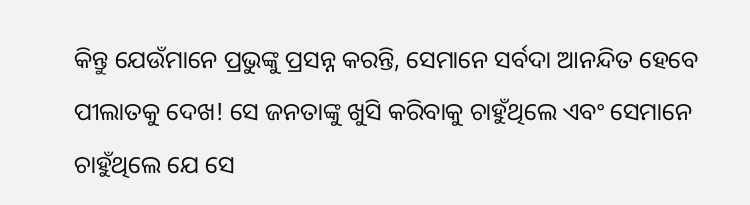କିନ୍ତୁ ଯେଉଁମାନେ ପ୍ରଭୁଙ୍କୁ ପ୍ରସନ୍ନ କରନ୍ତି, ସେମାନେ ସର୍ବଦା ଆନନ୍ଦିତ ହେବେ
ପୀଲାତକୁ ଦେଖ! ସେ ଜନତାଙ୍କୁ ଖୁସି କରିବାକୁ ଚାହୁଁଥିଲେ ଏବଂ ସେମାନେ ଚାହୁଁଥିଲେ ଯେ ସେ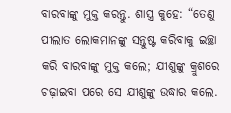ବାରବାଙ୍କୁ ମୁକ୍ତ କରନ୍ତୁ. ଶାସ୍ତ୍ର କୁହେ: “ତେଣୁ ପୀଲାତ ଲୋକମାନଙ୍କୁ ସନ୍ତୁଷ୍ଟ କରିବାକୁ ଇଚ୍ଛା କରି ବାରବାଙ୍କୁ ମୁକ୍ତ କଲେ; ଯୀଶୁଙ୍କୁ କ୍ରୁଶରେ ଚଢ଼ାଇବା ପରେ ସେ ଯୀଶୁଙ୍କୁ ଉଦ୍ଧାର କଲେ.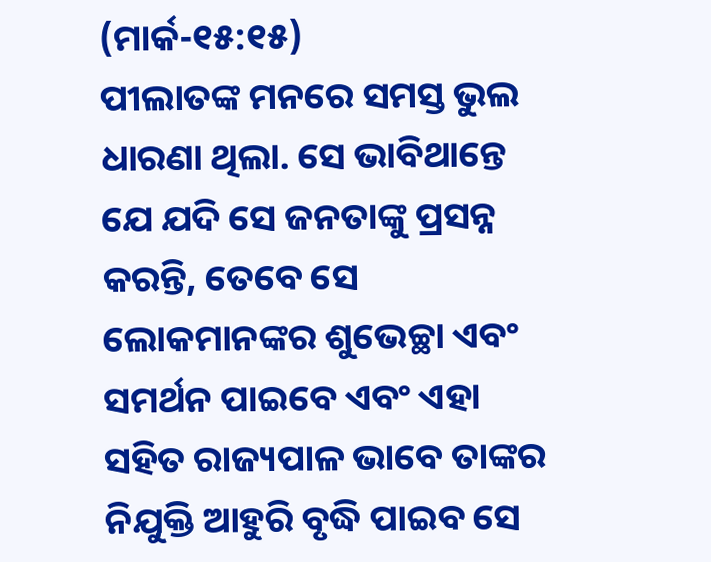(ମାର୍କ-୧୫:୧୫)
ପୀଲାତଙ୍କ ମନରେ ସମସ୍ତ ଭୁଲ ଧାରଣା ଥିଲା. ସେ ଭାବିଥାନ୍ତେ ଯେ ଯଦି ସେ ଜନତାଙ୍କୁ ପ୍ରସନ୍ନ କରନ୍ତି, ତେବେ ସେ ଲୋକମାନଙ୍କର ଶୁଭେଚ୍ଛା ଏବଂ ସମର୍ଥନ ପାଇବେ ଏବଂ ଏହା ସହିତ ରାଜ୍ୟପାଳ ଭାବେ ତାଙ୍କର ନିଯୁକ୍ତି ଆହୁରି ବୃଦ୍ଧି ପାଇବ ସେ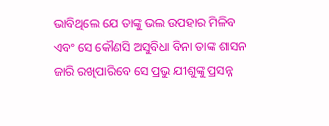ଭାବିଥିଲେ ଯେ ତାଙ୍କୁ ଭଲ ଉପହାର ମିଳିବ ଏବଂ ସେ କୌଣସି ଅସୁବିଧା ବିନା ତାଙ୍କ ଶାସନ ଜାରି ରଖିପାରିବେ ସେ ପ୍ରଭୁ ଯୀଶୁଙ୍କୁ ପ୍ରସନ୍ନ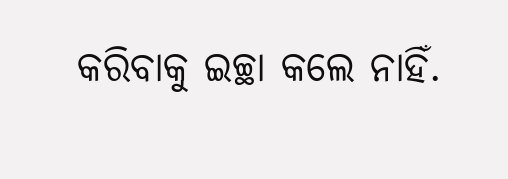କରିବାକୁ ଇଚ୍ଛା କଲେ ନାହିଁ.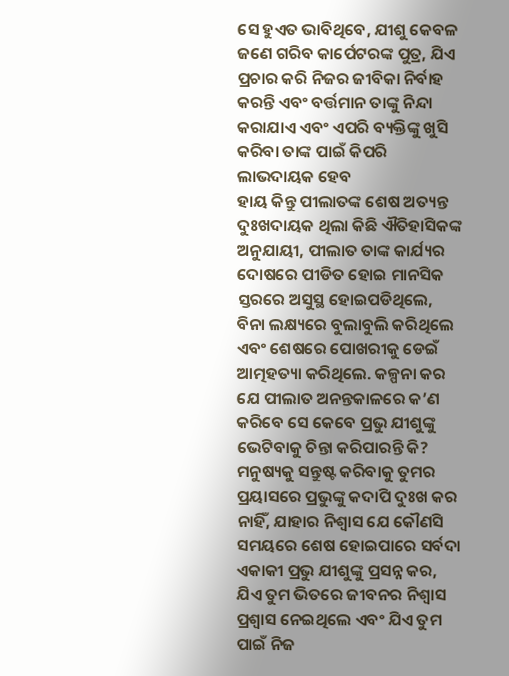ସେ ହୁଏତ ଭାବିଥିବେ, ଯୀଶୁ କେବଳ ଜଣେ ଗରିବ କାର୍ପେଟରଙ୍କ ପୁତ୍ର, ଯିଏ ପ୍ରଚାର କରି ନିଜର ଜୀବିକା ନିର୍ବାହ କରନ୍ତି ଏବଂ ବର୍ତ୍ତମାନ ତାଙ୍କୁ ନିନ୍ଦା କରାଯାଏ ଏବଂ ଏପରି ବ୍ୟକ୍ତିଙ୍କୁ ଖୁସି କରିବା ତାଙ୍କ ପାଇଁ କିପରି ଲାଭଦାୟକ ହେବ
ହାୟ କିନ୍ତୁ ପୀଲାତଙ୍କ ଶେଷ ଅତ୍ୟନ୍ତ ଦୁଃଖଦାୟକ ଥିଲା କିଛି ଐତିହାସିକଙ୍କ ଅନୁଯାୟୀ, ପୀଲାତ ତାଙ୍କ କାର୍ଯ୍ୟର ଦୋଷରେ ପୀଡିତ ହୋଇ ମାନସିକ ସ୍ତରରେ ଅସୁସ୍ଥ ହୋଇପଡିଥିଲେ, ବିନା ଲକ୍ଷ୍ୟରେ ବୁଲାବୁଲି କରିଥିଲେ ଏବଂ ଶେଷରେ ପୋଖରୀକୁ ଡେଇଁ ଆତ୍ମହତ୍ୟା କରିଥିଲେ. କଳ୍ପନା କର ଯେ ପୀଲାତ ଅନନ୍ତକାଳରେ କ’ଣ କରିବେ ସେ କେବେ ପ୍ରଭୁ ଯୀଶୁଙ୍କୁ ଭେଟିବାକୁ ଚିନ୍ତା କରିପାରନ୍ତି କି?
ମନୁଷ୍ୟକୁ ସନ୍ତୁଷ୍ଟ କରିବାକୁ ତୁମର ପ୍ରୟାସରେ ପ୍ରଭୁଙ୍କୁ କଦାପି ଦୁଃଖ କର ନାହିଁ, ଯାହାର ନିଶ୍ୱାସ ଯେ କୌଣସି ସମୟରେ ଶେଷ ହୋଇପାରେ ସର୍ବଦା ଏକାକୀ ପ୍ରଭୁ ଯୀଶୁଙ୍କୁ ପ୍ରସନ୍ନ କର, ଯିଏ ତୁମ ଭିତରେ ଜୀବନର ନିଶ୍ୱାସ ପ୍ରଶ୍ୱାସ ନେଇଥିଲେ ଏବଂ ଯିଏ ତୁମ ପାଇଁ ନିଜ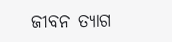ଜୀବନ ତ୍ୟାଗ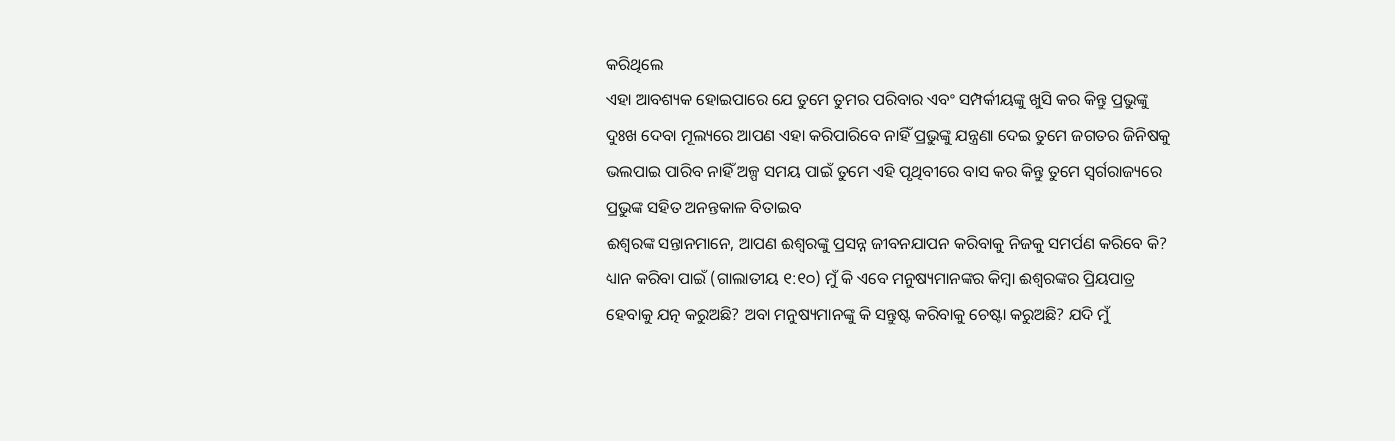କରିଥିଲେ
ଏହା ଆବଶ୍ୟକ ହୋଇପାରେ ଯେ ତୁମେ ତୁମର ପରିବାର ଏବଂ ସମ୍ପର୍କୀୟଙ୍କୁ ଖୁସି କର କିନ୍ତୁ ପ୍ରଭୁଙ୍କୁ ଦୁଃଖ ଦେବା ମୂଲ୍ୟରେ ଆପଣ ଏହା କରିପାରିବେ ନାହିଁ ପ୍ରଭୁଙ୍କୁ ଯନ୍ତ୍ରଣା ଦେଇ ତୁମେ ଜଗତର ଜିନିଷକୁ ଭଲପାଇ ପାରିବ ନାହିଁ ଅଳ୍ପ ସମୟ ପାଇଁ ତୁମେ ଏହି ପୃଥିବୀରେ ବାସ କର କିନ୍ତୁ ତୁମେ ସ୍ୱର୍ଗରାଜ୍ୟରେ ପ୍ରଭୁଙ୍କ ସହିତ ଅନନ୍ତକାଳ ବିତାଇବ
ଈଶ୍ବରଙ୍କ ସନ୍ତାନମାନେ, ଆପଣ ଈଶ୍ବରଙ୍କୁ ପ୍ରସନ୍ନ ଜୀବନଯାପନ କରିବାକୁ ନିଜକୁ ସମର୍ପଣ କରିବେ କି?
ଧ୍ୟାନ କରିବା ପାଇଁ (ଗାଲାତୀୟ ୧:୧୦) ମୁଁ କି ଏବେ ମନୁଷ୍ୟମାନଙ୍କର କିମ୍ବା ଈଶ୍ବରଙ୍କର ପ୍ରିୟପାତ୍ର ହେବାକୁ ଯତ୍ନ କରୁଅଛି? ଅବା ମନୁଷ୍ୟମାନଙ୍କୁ କି ସନ୍ତୁଷ୍ଟ କରିବାକୁ ଚେଷ୍ଟା କରୁଅଛି? ଯଦି ମୁଁ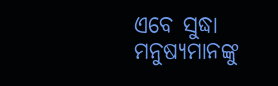ଏବେ ସୁଦ୍ଧା ମନୁଷ୍ୟମାନଙ୍କୁ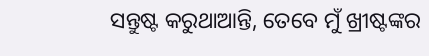ସନ୍ତୁଷ୍ଟ କରୁଥାଆନ୍ତି, ତେବେ ମୁଁ ଖ୍ରୀଷ୍ଟଙ୍କର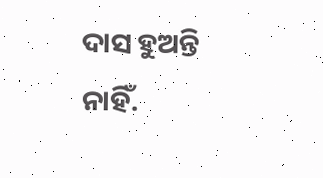ଦାସ ହୁଅନ୍ତି ନାହିଁ.